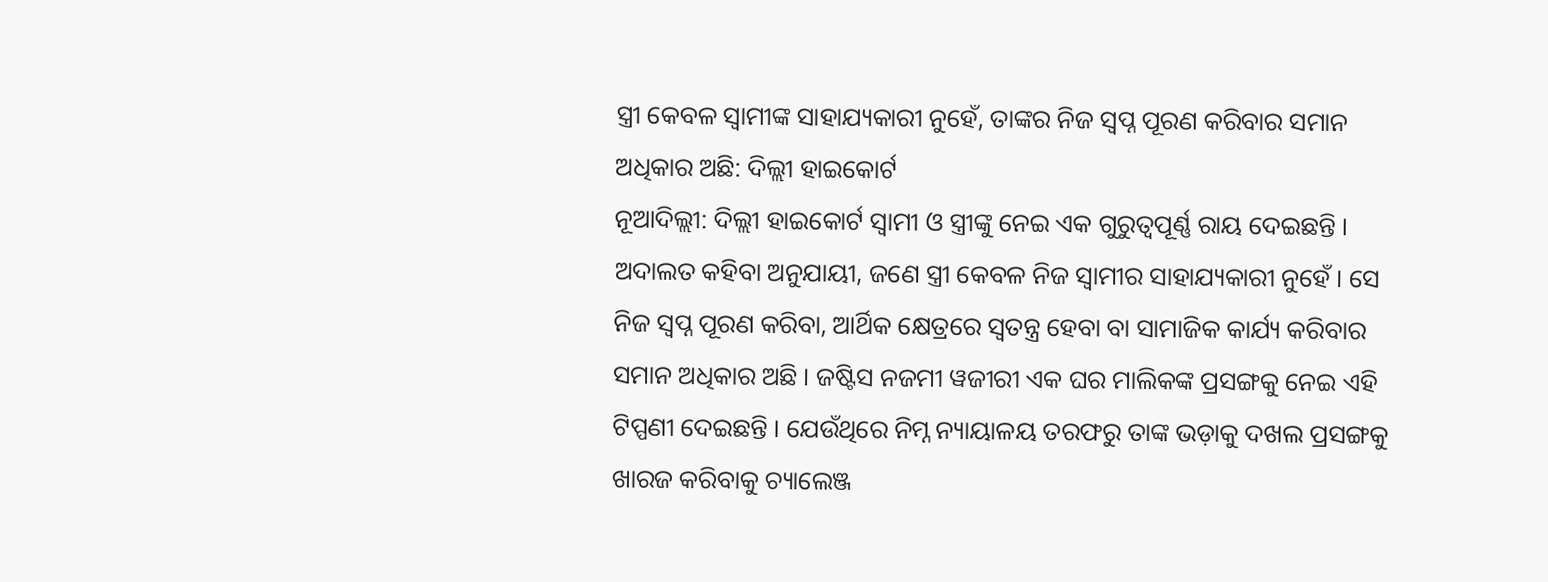ସ୍ତ୍ରୀ କେବଳ ସ୍ୱାମୀଙ୍କ ସାହାଯ୍ୟକାରୀ ନୁହେଁ, ତାଙ୍କର ନିଜ ସ୍ୱପ୍ନ ପୂରଣ କରିବାର ସମାନ ଅଧିକାର ଅଛି: ଦିଲ୍ଲୀ ହାଇକୋର୍ଟ
ନୂଆଦିଲ୍ଲୀ: ଦିଲ୍ଲୀ ହାଇକୋର୍ଟ ସ୍ୱାମୀ ଓ ସ୍ତ୍ରୀଙ୍କୁ ନେଇ ଏକ ଗୁରୁତ୍ୱପୂର୍ଣ୍ଣ ରାୟ ଦେଇଛନ୍ତି । ଅଦାଲତ କହିବା ଅନୁଯାୟୀ, ଜଣେ ସ୍ତ୍ରୀ କେବଳ ନିଜ ସ୍ୱାମୀର ସାହାଯ୍ୟକାରୀ ନୁହେଁ । ସେ ନିଜ ସ୍ୱପ୍ନ ପୂରଣ କରିବା, ଆର୍ଥିକ କ୍ଷେତ୍ରରେ ସ୍ୱତନ୍ତ୍ର ହେବା ବା ସାମାଜିକ କାର୍ଯ୍ୟ କରିବାର ସମାନ ଅଧିକାର ଅଛି । ଜଷ୍ଟିସ ନଜମୀ ୱଜୀରୀ ଏକ ଘର ମାଲିକଙ୍କ ପ୍ରସଙ୍ଗକୁ ନେଇ ଏହି ଟିପ୍ପଣୀ ଦେଇଛନ୍ତି । ଯେଉଁଥିରେ ନିମ୍ନ ନ୍ୟାୟାଳୟ ତରଫରୁ ତାଙ୍କ ଭଡ଼ାକୁ ଦଖଲ ପ୍ରସଙ୍ଗକୁ ଖାରଜ କରିବାକୁ ଚ୍ୟାଲେଞ୍ଜ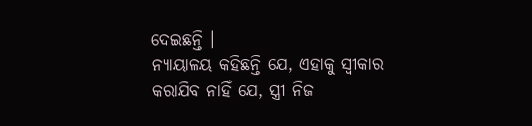ଦେଇଛନ୍ତି ।
ନ୍ୟାୟାଳୟ କହିଛନ୍ତି ଯେ, ଏହାକୁ ସ୍ୱୀକାର କରାଯିବ ନାହିଁ ଯେ, ସ୍ତ୍ରୀ ନିଜ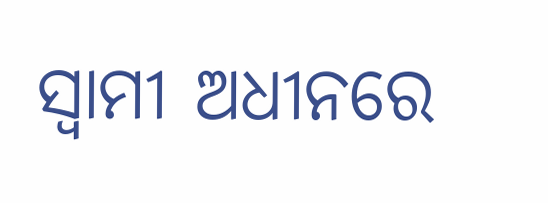ସ୍ୱାମୀ ଅଧୀନରେ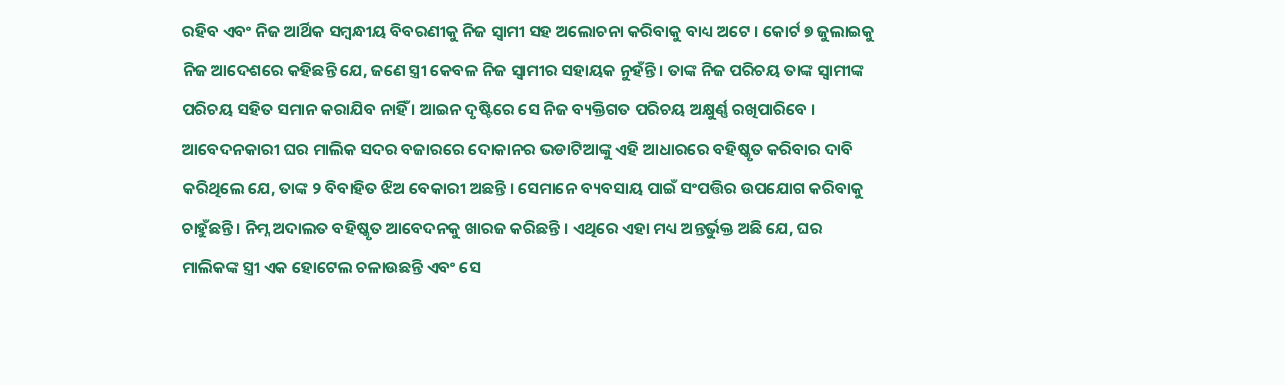ରହିବ ଏବଂ ନିଜ ଆର୍ଥିକ ସମ୍ବନ୍ଧୀୟ ବିବରଣୀକୁ ନିଜ ସ୍ୱାମୀ ସହ ଅଲୋଚନା କରିବାକୁ ବାଧ୍ୟ ଅଟେ । କୋର୍ଟ ୭ ଜୁଲାଇକୁ ନିଜ ଆଦେଶରେ କହିଛନ୍ତି ଯେ, ଜଣେ ସ୍ତ୍ରୀ କେବଳ ନିଜ ସ୍ୱାମୀର ସହାୟକ ନୁହଁନ୍ତି । ତାଙ୍କ ନିଜ ପରିଚୟ ତାଙ୍କ ସ୍ୱାମୀଙ୍କ ପରିଚୟ ସହିତ ସମାନ କରାଯିବ ନାହିଁ । ଆଇନ ଦୃଷ୍ଟିରେ ସେ ନିଜ ବ୍ୟକ୍ତିଗତ ପରିଚୟ ଅକ୍ଷୁର୍ଣ୍ଣ ରଖିପାରିବେ ।
ଆବେଦନକାରୀ ଘର ମାଲିକ ସଦର ବଜାରରେ ଦୋକାନର ଭଡାଟିଆଙ୍କୁ ଏହି ଆଧାରରେ ବହିଷ୍କୃତ କରିବାର ଦାବି କରିଥିଲେ ଯେ, ତାଙ୍କ ୨ ବିବାହିତ ଝିଅ ବେକାରୀ ଅଛନ୍ତି । ସେମାନେ ବ୍ୟବସାୟ ପାଇଁ ସଂପତ୍ତିର ଉପଯୋଗ କରିବାକୁ ଚାହୁଁଛନ୍ତି । ନିମ୍ନ ଅଦାଲତ ବହିଷ୍କୃତ ଆବେଦନକୁ ଖାରଜ କରିଛନ୍ତି । ଏଥିରେ ଏହା ମଧ୍ୟ ଅନ୍ତର୍ଭୁକ୍ତ ଅଛି ଯେ, ଘର ମାଲିକଙ୍କ ସ୍ତ୍ରୀ ଏକ ହୋଟେଲ ଚଳାଉଛନ୍ତି ଏବଂ ସେ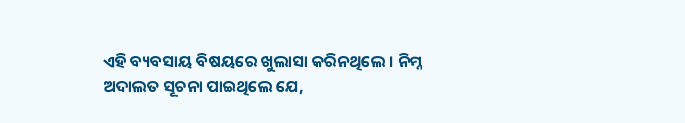ଏହି ବ୍ୟବସାୟ ବିଷୟରେ ଖୁଲାସା କରିନଥିଲେ । ନିମ୍ନ ଅଦାଲତ ସୂଚନା ପାଇଥିଲେ ଯେ,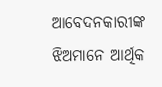ଆବେଦନକାରୀଙ୍କ ଝିଅମାନେ ଆର୍ଥିକ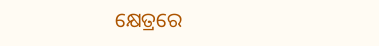କ୍ଷେତ୍ରରେ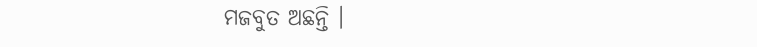ମଜବୁତ ଅଛନ୍ତି ।